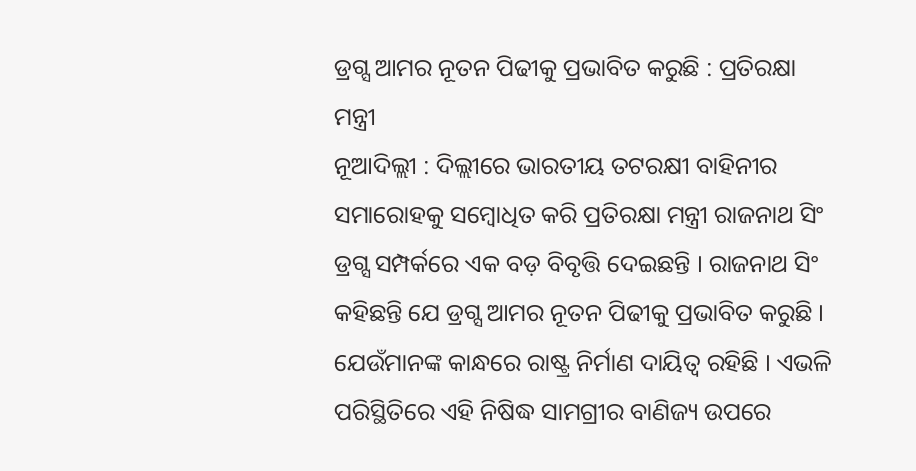ଡ୍ରଗ୍ସ ଆମର ନୂତନ ପିଢୀକୁ ପ୍ରଭାବିତ କରୁଛି : ପ୍ରତିରକ୍ଷା ମନ୍ତ୍ରୀ
ନୂଆଦିଲ୍ଲୀ : ଦିଲ୍ଲୀରେ ଭାରତୀୟ ତଟରକ୍ଷୀ ବାହିନୀର ସମାରୋହକୁ ସମ୍ବୋଧିତ କରି ପ୍ରତିରକ୍ଷା ମନ୍ତ୍ରୀ ରାଜନାଥ ସିଂ ଡ୍ରଗ୍ସ ସମ୍ପର୍କରେ ଏକ ବଡ଼ ବିବୃତ୍ତି ଦେଇଛନ୍ତି । ରାଜନାଥ ସିଂ କହିଛନ୍ତି ଯେ ଡ୍ରଗ୍ସ ଆମର ନୂତନ ପିଢୀକୁ ପ୍ରଭାବିତ କରୁଛି । ଯେଉଁମାନଙ୍କ କାନ୍ଧରେ ରାଷ୍ଟ୍ର ନିର୍ମାଣ ଦାୟିତ୍ୱ ରହିଛି । ଏଭଳି ପରିସ୍ଥିତିରେ ଏହି ନିଷିଦ୍ଧ ସାମଗ୍ରୀର ବାଣିଜ୍ୟ ଉପରେ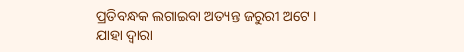ପ୍ରତିବନ୍ଧକ ଲଗାଇବା ଅତ୍ୟନ୍ତ ଜରୁରୀ ଅଟେ । ଯାହା ଦ୍ୱାରା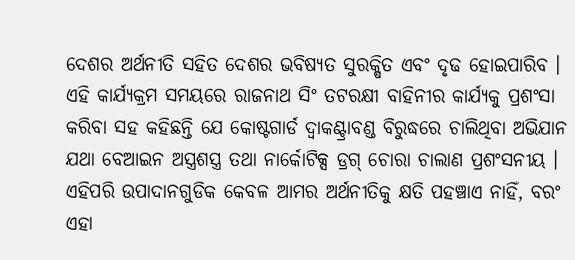ଦେଶର ଅର୍ଥନୀତି ସହିତ ଦେଶର ଭବିଷ୍ୟତ ସୁରକ୍ଷିତ ଏବଂ ଦୃଢ ହୋଇପାରିବ । ଏହି କାର୍ଯ୍ୟକ୍ରମ ସମୟରେ ରାଜନାଥ ସିଂ ତଟରକ୍ଷୀ ବାହିନୀର କାର୍ଯ୍ୟକୁ ପ୍ରଶଂସା କରିବା ସହ କହିଛନ୍ତି ଯେ କୋଷ୍ଟଗାର୍ଡ ଦ୍ୱାକଣ୍ଟ୍ରାବଣ୍ଡ ବିରୁଦ୍ଧରେ ଚାଲିଥିବା ଅଭିଯାନ ଯଥା ବେଆଇନ ଅସ୍ତ୍ରଶସ୍ତ୍ର ତଥା ନାର୍କୋଟିକ୍ସ ଡ୍ରଗ୍ ଚୋରା ଚାଲାଣ ପ୍ରଶଂସନୀୟ । ଏହିପରି ଉପାଦାନଗୁଡିକ କେବଳ ଆମର ଅର୍ଥନୀତିକୁ କ୍ଷତି ପହଞ୍ଚାଏ ନାହିଁ, ବରଂ ଏହା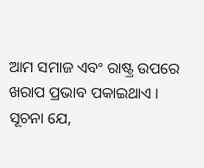ଆମ ସମାଜ ଏବଂ ରାଷ୍ଟ୍ର ଉପରେ ଖରାପ ପ୍ରଭାବ ପକାଇଥାଏ ।
ସୂଚନା ଯେ,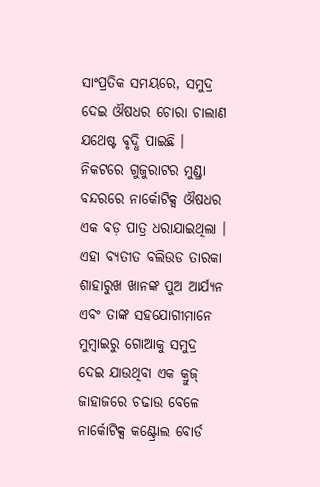ସାଂପ୍ରତିକ ସମୟରେ, ସମୁଦ୍ର ଦେଇ ଔଷଧର ଚୋରା ଚାଲାଣ ଯଥେଷ୍ଟ ବୃଦ୍ଧି ପାଇଛି । ନିକଟରେ ଗୁଜୁରାଟର ମୁଣ୍ଡ୍ରା ବନ୍ଦରରେ ନାର୍କୋଟିକ୍ସ ଔଷଧର ଏକ ବଡ଼ ପାତ୍ର ଧରାଯାଇଥିଲା । ଏହା ବ୍ୟତୀତ ବଲିଉଡ ତାରକା ଶାହାରୁଖ ଖାନଙ୍କ ପୁଅ ଆର୍ଯ୍ୟନ ଏବଂ ତାଙ୍କ ସହଯୋଗୀମାନେ ମୁମ୍ବାଇରୁ ଗୋଆକୁ ସମୁଦ୍ର ଦେଇ ଯାଉଥିବା ଏକ କ୍ରୁଜ୍ ଜାହାଜରେ ଚଢାଉ ବେଳେ ନାର୍କୋଟିକ୍ସ କଣ୍ଟ୍ରୋଲ ବୋର୍ଡ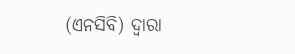(ଏନସିବି) ଦ୍ୱାରା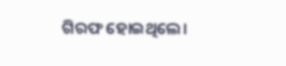ଗିରଫ ହୋଇଥିଲେ।